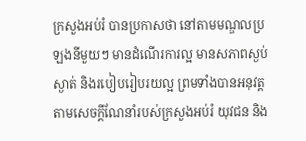ក្រសួងអប់រំ បានប្រកាសថា នៅតាមមណ្ឌលប្រឡងនីមួយៗ មានដំណើរការល្អ មានសភាពស្ងប់ស្ងាត់ និងរបៀបរៀបរយល្អ ព្រមទាំងបានអនុវត្តតាមសេចក្ដីណែនាំរបស់ក្រសួងអប់រំ យុវជន និង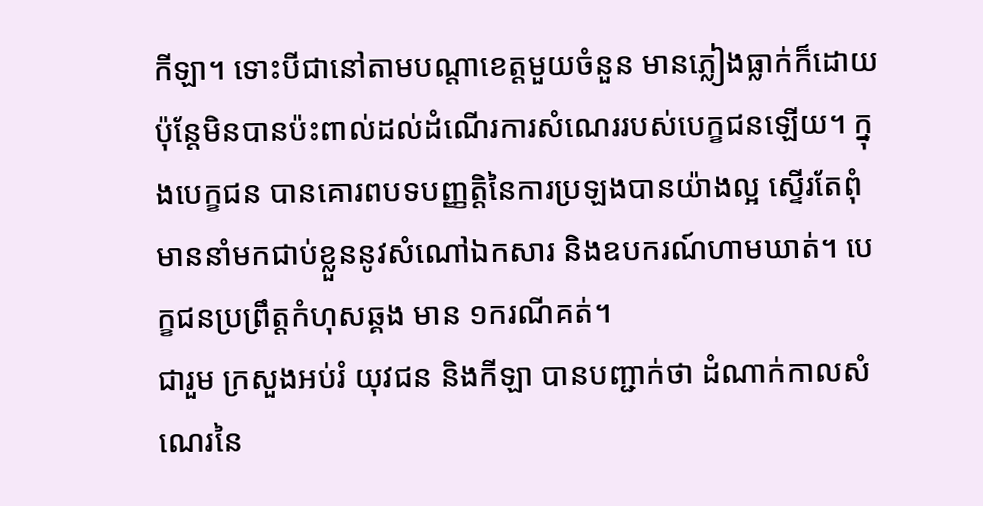កីឡា។ ទោះបីជានៅតាមបណ្ដាខេត្តមួយចំនួន មានភ្លៀងធ្លាក់ក៏ដោយ ប៉ុន្តែមិនបានប៉ះពាល់ដល់ដំណើរការសំណេររបស់បេក្ខជនឡើយ។ ក្នុងបេក្ខជន បានគោរពបទបញ្ញត្តិនៃការប្រឡងបានយ៉ាងល្អ ស្ទើរតែពុំមាននាំមកជាប់ខ្លួននូវសំណៅឯកសារ និងឧបករណ៍ហាមឃាត់។ បេក្ខជនប្រព្រឹត្តកំហុសឆ្គង មាន ១ករណីគត់។
ជារួម ក្រសួងអប់រំ យុវជន និងកីឡា បានបញ្ជាក់ថា ដំណាក់កាលសំណេរនៃ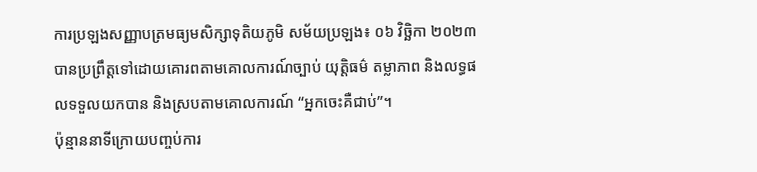ការប្រឡងសញ្ញាបត្រមធ្យមសិក្សាទុតិយភូមិ សម័យប្រឡង៖ ០៦ វិច្ឆិកា ២០២៣ បានប្រព្រឹត្តទៅដោយគោរពតាមគោលការណ៍ច្បាប់ យុត្តិធម៌ តម្លាភាព និងលទ្ធផលទទួលយកបាន និងស្របតាមគោលការណ៍ “អ្នកចេះគឺជាប់”។
ប៉ុន្មាននាទីក្រោយបញ្ចប់ការ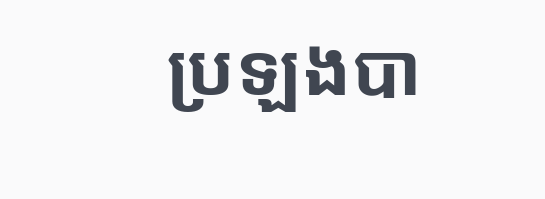ប្រឡងបា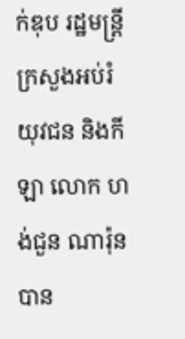ក់ឌុប រដ្ឋមន្ត្រីក្រសួងអប់រំ យុវជន និងកីឡា លោក ហង់ជួន ណារ៉ុន បាន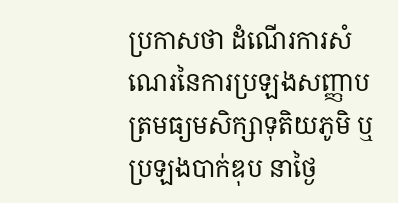ប្រកាសថា ដំណើរការសំណេរនៃការប្រឡងសញ្ញាបត្រមធ្យមសិក្សាទុតិយភូមិ ឬប្រឡងបាក់ឌុប នាថ្ងៃ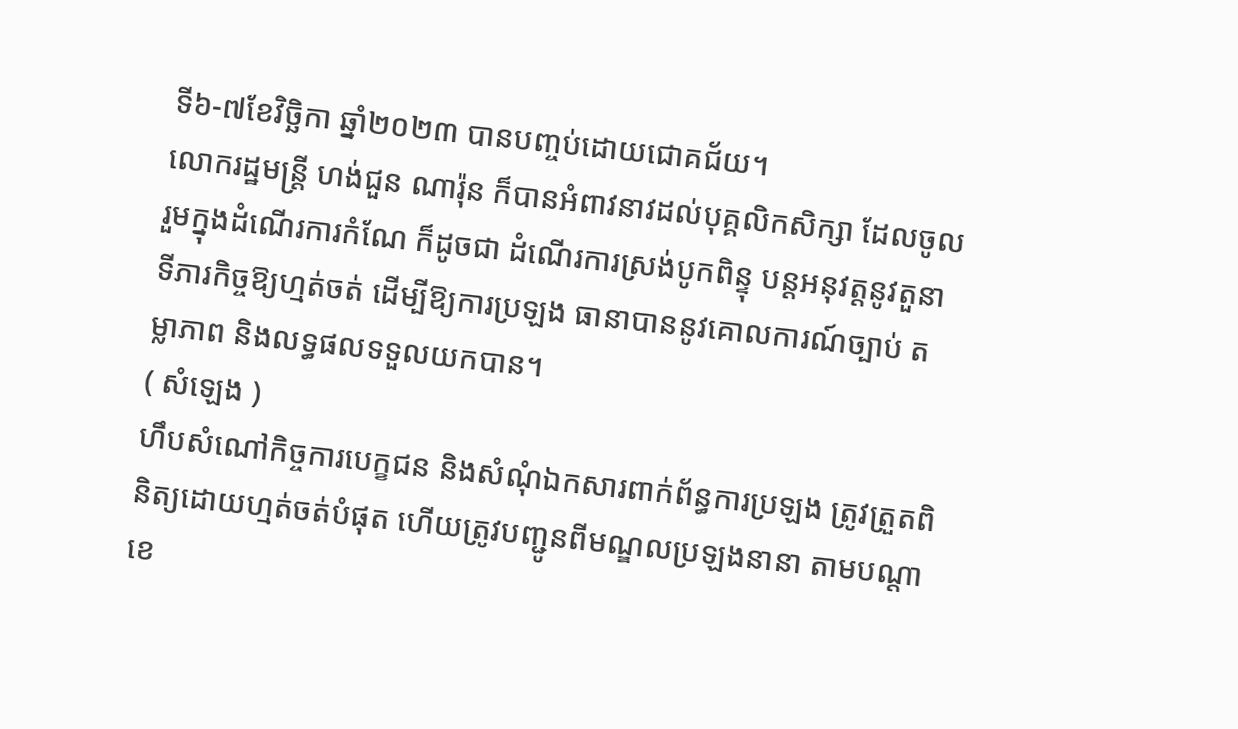ទី៦-៧ខែវិច្ឆិកា ឆ្នាំ២០២៣ បានបញ្ចប់ដោយជោគជ័យ។
លោករដ្ឋមន្ត្រី ហង់ជួន ណារ៉ុន ក៏បានអំពាវនាវដល់បុគ្គលិកសិក្សា ដែលចូលរួមក្នុងដំណើរការកំណែ ក៏ដូចជា ដំណើរការស្រង់បូកពិន្ទុ បន្តអនុវត្តនូវតួនាទីភារកិច្ចឱ្យហ្មត់ចត់ ដើម្បីឱ្យការប្រឡង ធានាបាននូវគោលការណ៍ច្បាប់ តម្លាភាព និងលទ្ធផលទទួលយកបាន។
( សំឡេង )
ហឹបសំណៅកិច្ចការបេក្ខជន និងសំណុំឯកសារពាក់ព័ន្ធការប្រឡង ត្រូវត្រួតពិនិត្យដោយហ្មត់ចត់បំផុត ហើយត្រូវបញ្ជូនពីមណ្ឌលប្រឡងនានា តាមបណ្តាខេ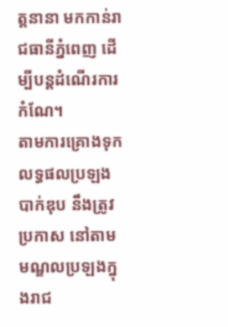ត្តនានា មកកាន់រាជធានីភ្នំពេញ ដើម្បីបន្តដំណើរការកំណែ។
តាមការគ្រោងទុក លទ្ធផលប្រឡងបាក់ឌុប នឹងត្រូវប្រកាស នៅតាមមណ្ឌលប្រឡងក្នុងរាជ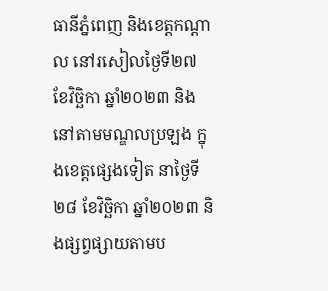ធានីភ្នំពេញ និងខេត្តកណ្ដាល នៅរសៀលថ្ងៃទី២៧ ខែវិច្ឆិកា ឆ្នាំ២០២៣ និងនៅតាមមណ្ឌលប្រឡង ក្នុងខេត្តផ្សេងទៀត នាថ្ងៃទី២៨ ខែវិច្ឆិកា ឆ្នាំ២០២៣ និងផ្សព្វផ្សាយតាមប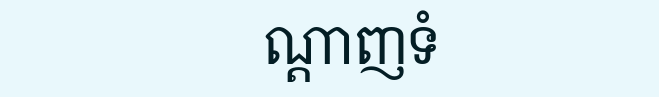ណ្ដាញទំ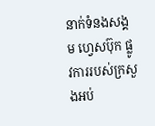នាក់ទំនងសង្គម ហ្វេសប៊ុក ផ្លូវការរបស់ក្រសួងអប់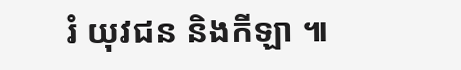រំ យុវជន និងកីឡា ៕